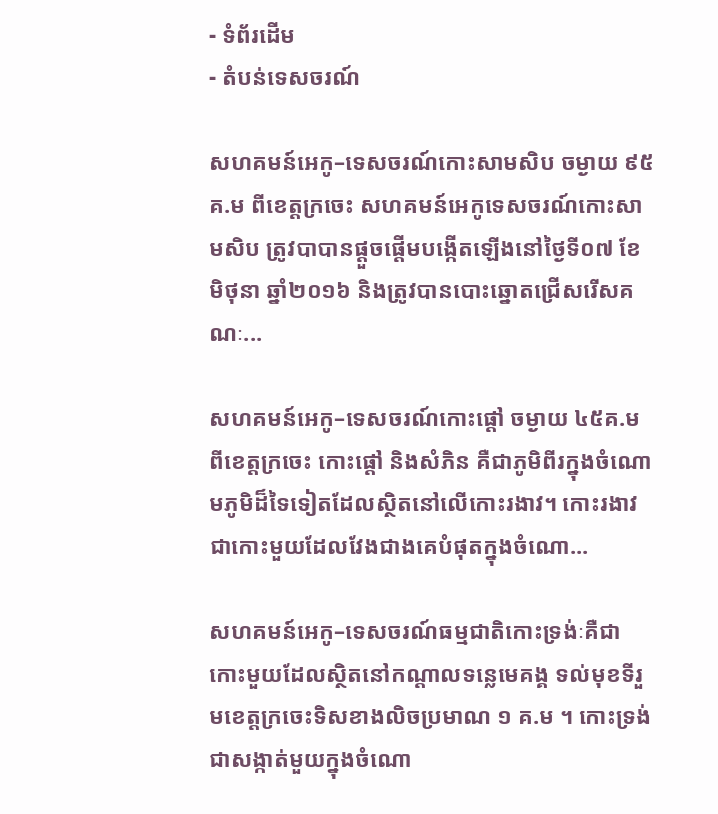- ទំព័រដើម
- តំបន់ទេសចរណ៍

សហគមន៍អេកូ–ទេសចរណ៍កោះសាមសិប ចម្ងាយ ៩៥គ.ម ពីខេត្តក្រចេះ សហគមន៍អេកូទេសចរណ៍កោះសាមសិប ត្រូវបាបានផ្តួចផ្តើមបង្កើតឡើងនៅថ្ងៃទី០៧ ខែមិថុនា ឆ្នាំ២០១៦ និងត្រូវបានបោះឆ្នោតជ្រើសរើសគណៈ...

សហគមន៍អេកូ–ទេសចរណ៍កោះផ្តៅ ចម្ងាយ ៤៥គ.ម ពីខេត្តក្រចេះ កោះផ្តៅ និងសំភិន គឺជាភូមិពីរក្នុងចំណោមភូមិដ៏ទៃទៀតដែលស្ថិតនៅលើកោះរងាវ។ កោះរងាវ ជាកោះមួយដែលវែងជាងគេបំផុតក្នុងចំណោ...

សហគមន៍អេកូ–ទេសចរណ៍ធម្មជាតិកោះទ្រង់ៈគឺជាកោះមួយដែលស្ថិតនៅកណ្តាលទន្លេមេគង្គ ទល់មុខទីរួមខេត្តក្រចេះទិសខាងលិចប្រមាណ ១ គ.ម ។ កោះទ្រង់ជាសង្កាត់មួយក្នុងចំណោ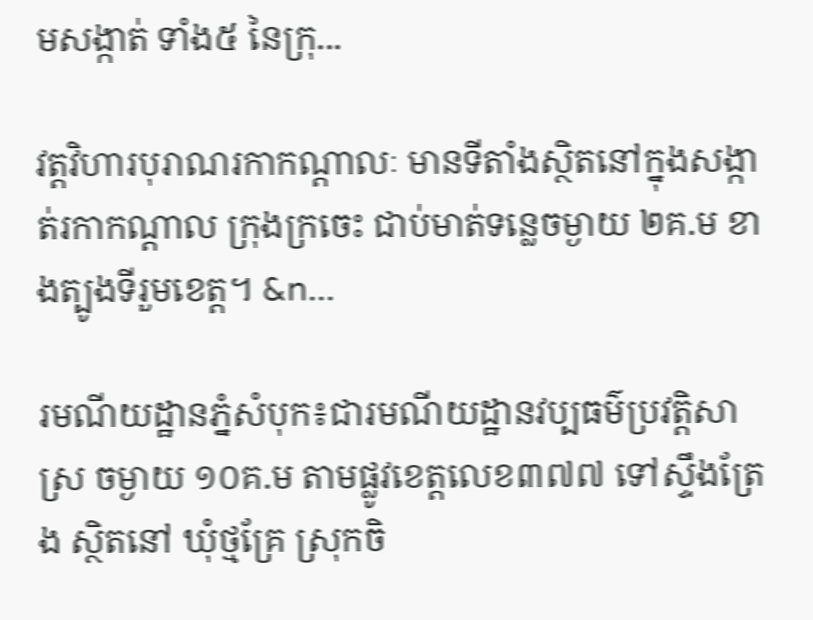មសង្កាត់ ទាំង៥ នៃក្រុ...

វត្តវិហារបុរាណរកាកណ្ដាលៈ មានទីតាំងស្ថិតនៅក្នុងសង្កាត់រកាកណ្ដាល ក្រុងក្រចេះ ជាប់មាត់ទន្លេចម្ងាយ ២គ.ម ខាងត្បូងទីរួមខេត្ត។ &n...

រមណីយដ្ឋានភ្នំសំបុក៖ជារមណីយដ្ឋានវប្បធម៌ប្រវត្តិសាស្រ ចម្ងាយ ១០គ.ម តាមផ្លូវខេត្តលេខ៣៧៧ ទៅស្ទឹងត្រែង ស្ថិតនៅ ឃុំថ្មគ្រែ ស្រុកចិ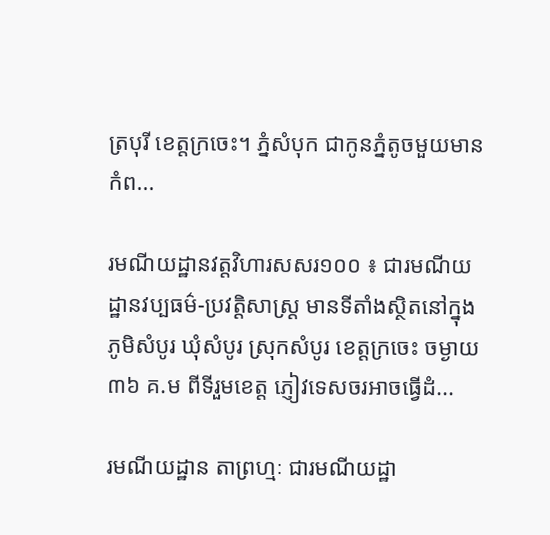ត្របុរី ខេត្តក្រចេះ។ ភ្នំសំបុក ជាកូនភ្នំតូចមួយមានកំព...

រមណីយដ្ឋានវត្តវិហារសសរ១០០ ៖ ជារមណីយដ្ឋានវប្បធម៌-ប្រវត្តិសាស្រ្ត មានទីតាំងស្ថិតនៅក្នុង ភូមិសំបូរ ឃុំសំបូរ ស្រុកសំបូរ ខេត្តក្រចេះ ចម្ងាយ ៣៦ គ.ម ពីទីរួមខេត្ត ភ្ញៀវទេសចរអាចធ្វើដំ...

រមណីយដ្ឋាន តាព្រហ្មៈ ជារមណីយដ្ឋា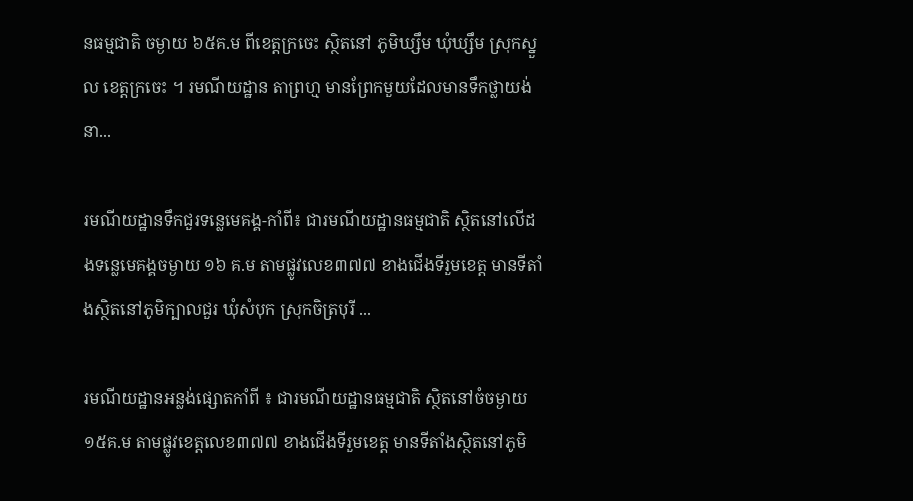នធម្មជាតិ ចម្ងាយ ៦៥គ.ម ពីខេត្តក្រចេះ ស្ថិតនៅ ភូមិឃ្សឹម ឃុំឃ្សឹម ស្រុកស្នួល ខេត្តក្រចេះ ។ រមណីយដ្ឋាន តាព្រហ្ម មានព្រែកមួយដែលមានទឹកថ្លាយង់នា...

រមណីយដ្ឋានទឹកជួរទន្លេមេគង្គ-កាំពី៖ ជារមណីយដ្ឋានធម្មជាតិ ស្ថិតនៅលើដងទន្លេមេគង្គចម្ងាយ ១៦ គ.ម តាមផ្លូវលេខ៣៧៧ ខាងជើងទីរួមខេត្ត មានទីតាំងស្ថិតនៅភូមិក្បាលជួរ ឃុំសំបុក ស្រុកចិត្របុរី ...

រមណីយដ្ឋានអន្លង់ផ្សោតកាំពី ៖ ជារមណីយដ្ឋានធម្មជាតិ ស្ថិតនៅចំចម្ងាយ១៥គ.ម តាមផ្លូវខេត្តលេខ៣៧៧ ខាងជើងទីរួមខេត្ត មានទីតាំងស្ថិតនៅភូមិ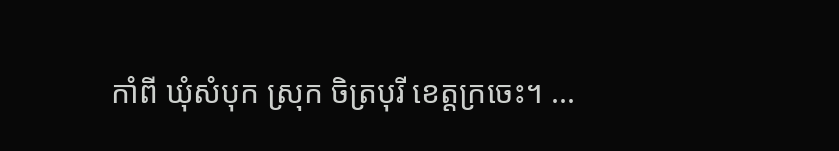កាំពី ឃុំសំបុក ស្រុក ចិត្របុរី ខេត្តក្រចេះ។ ...